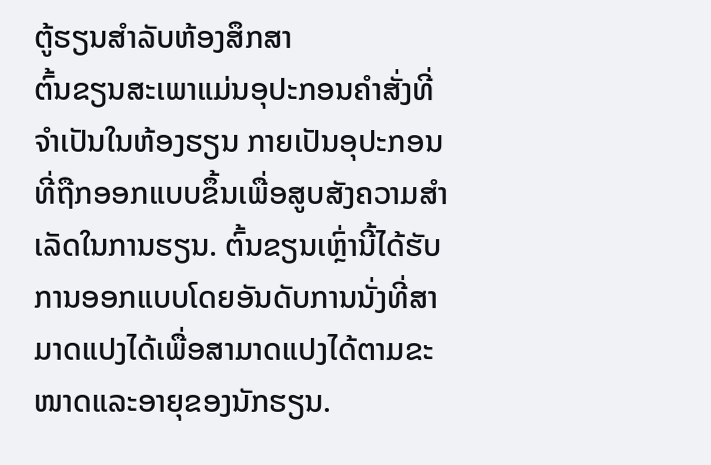ຕູ້ຮຽນສຳລັບຫ້ອງສຶກສາ
ຕົ້ນຂຽນສະເພາແມ່ນອຸປະກອນຄຳສັ່ງທີ່ຈຳເປັນໃນຫ້ອງຮຽນ ກາຍເປັນອຸປະກອນທີ່ຖືກອອກແບບຂຶ້ນເພື່ອສູບສັງຄວາມສຳເລັດໃນການຮຽນ. ຕົ້ນຂຽນເຫຼົ່ານີ້ໄດ້ຮັບການອອກແບບໂດຍອັນດັບການນັ່ງທີ່ສາມາດແປງໄດ້ເພື່ອສາມາດແປງໄດ້ຕາມຂະໜາດແລະອາຍຸຂອງນັກຮຽນ.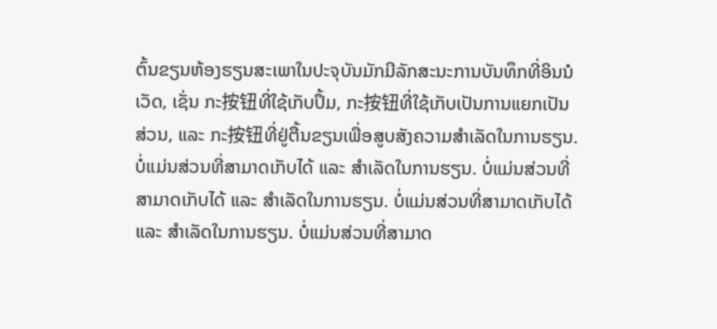ຕົ້ນຂຽນຫ້ອງຮຽນສະເພາໃນປະຈຸບັນມັກມີລັກສະນະການບັນທຶກທີ່ອິນນໍເວັດ, ເຊັ່ນ ກະ按钮ທີ່ໃຊ້ເກັບປຶ້ມ, ກະ按钮ທີ່ໃຊ້ເກັບເປັນການແຍກເປັນສ່ວນ, ແລະ ກະ按钮ທີ່ຢູ່ຕື້ນຂຽນເພື່ອສູບສັງຄວາມສຳເລັດໃນການຮຽນ. ບໍ່ແມ່ນສ່ວນທີ່ສາມາດເກັບໄດ້ ແລະ ສຳເລັດໃນການຮຽນ. ບໍ່ແມ່ນສ່ວນທີ່ສາມາດເກັບໄດ້ ແລະ ສຳເລັດໃນການຮຽນ. ບໍ່ແມ່ນສ່ວນທີ່ສາມາດເກັບໄດ້ ແລະ ສຳເລັດໃນການຮຽນ. ບໍ່ແມ່ນສ່ວນທີ່ສາມາດ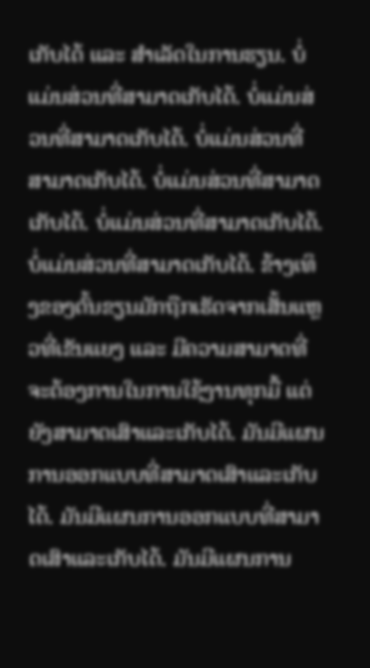ເກັບໄດ້ ແລະ ສຳເລັດໃນການຮຽນ. ບໍ່ແມ່ນສ່ວນທີ່ສາມາດເກັບໄດ້. ບໍ່ແມ່ນສ່ວນທີ່ສາມາດເກັບໄດ້. ບໍ່ແມ່ນສ່ວນທີ່ສາມາດເກັບໄດ້. ບໍ່ແມ່ນສ່ວນທີ່ສາມາດເກັບໄດ້. ບໍ່ແມ່ນສ່ວນທີ່ສາມາດເກັບໄດ້. ບໍ່ແມ່ນສ່ວນທີ່ສາມາດເກັບໄດ້. ຂ້າງເທິງຂອງຕົ້ນຂຽນມັກຖືກເຮັດຈາກເສັ້ນແຫຼວທີ່ເຂັນແຍງ ແລະ ມີຄວາມສາມາດທີ່ຈະຕ້ອງການໃນການໃຊ້ງານທຸກມື້ ແຕ່ຍັງສາມາດເສົາແລະເກັບໄດ້. ມັນມີແຜນການອອກແບບທີ່ສາມາດເສົາແລະເກັບໄດ້. ມັນມີແຜນການອອກແບບທີ່ສາມາດເສົາແລະເກັບໄດ້. ມັນມີແຜນການ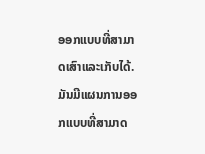ອອກແບບທີ່ສາມາດເສົາແລະເກັບໄດ້. ມັນມີແຜນການອອກແບບທີ່ສາມາດ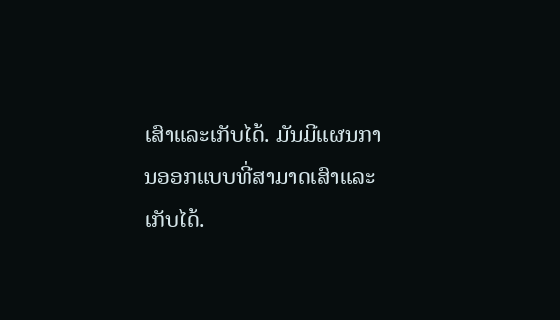ເສົາແລະເກັບໄດ້. ມັນມີແຜນການອອກແບບທີ່ສາມາດເສົາແລະເກັບໄດ້.